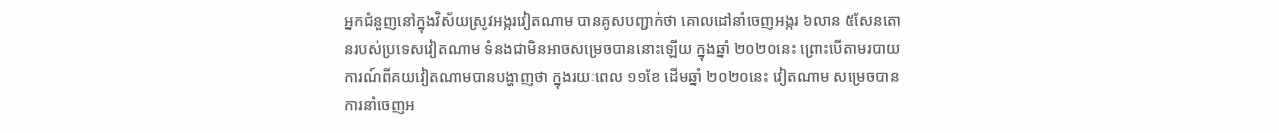អ្នកជំនួញនៅក្នុងវិស័យស្រូវអង្ករវៀតណាម បានគូសបញ្ជាក់ថា គោលដៅនាំចេញអង្ករ ៦លាន ៥សែនតោនរបស់ប្រទេសវៀតណាម ទំនងជាមិនអាចសម្រេចបាននោះឡើយ ក្នុងឆ្នាំ ២០២០នេះ ព្រោះបើតាមរបាយការណ៍ពីគយវៀតណាមបានបង្ហាញថា ក្នុងរយៈពេល ១១ខែ ដើមឆ្នាំ ២០២០នេះ វៀតណាម សម្រេចបានការនាំចេញអ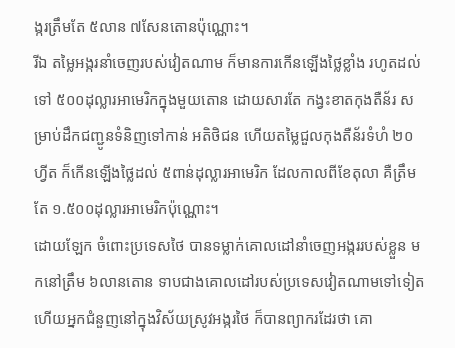ង្ករត្រឹមតែ ៥លាន ៧សែនតោនប៉ុណ្ណោះ។
រីឯ តម្លៃអង្ករនាំចេញរបស់វៀតណាម ក៏មានការកើនឡើងថ្លៃខ្លាំង រហូតដល់ទៅ ៥០០ដុល្លារអាមេរិកក្នុងមួយតោន ដោយសារតែ កង្វះខាតកុងតឺន័រ សម្រាប់ដឹកជញ្ជូនទំនិញទៅកាន់ អតិថិជន ហើយតម្លៃជួលកុងតឺន័រទំហំ ២០ហ្វីត ក៏កើនឡើងថ្លៃដល់ ៥ពាន់ដុល្លារអាមេរិក ដែលកាលពីខែតុលា គឺត្រឹមតែ ១.៥០០ដុល្លារអាមេរិកប៉ុណ្ណោះ។
ដោយឡែក ចំពោះប្រទេសថៃ បានទម្លាក់គោលដៅនាំចេញអង្កររបស់ខ្លួន មកនៅត្រឹម ៦លានតោន ទាបជាងគោលដៅរបស់ប្រទេសវៀតណាមទៅទៀត ហើយអ្នកជំនួញនៅក្នុងវិស័យស្រូវអង្ករថៃ ក៏បានព្យាករដែរថា គោ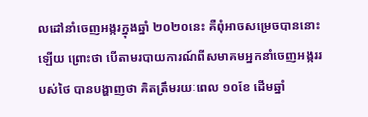លដៅនាំចេញអង្ករក្នុងឆ្នាំ ២០២០នេះ គឺពុំអាចសម្រេចបាននោះឡើយ ព្រោះថា បើតាមរបាយការណ៍ពីសមាគមអ្នកនាំចេញអង្កររបស់ថៃ បានបង្ហាញថា គិតត្រឹមរយៈពេល ១០ខែ ដើមឆ្នាំ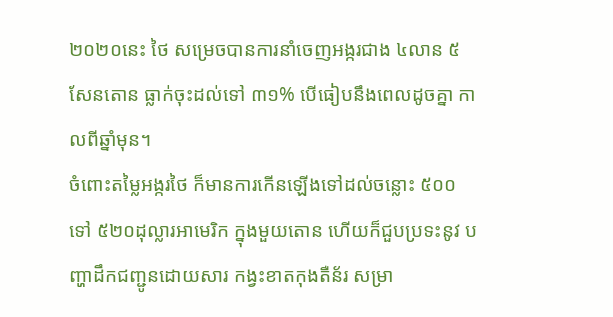២០២០នេះ ថៃ សម្រេចបានការនាំចេញអង្ករជាង ៤លាន ៥សែនតោន ធ្លាក់ចុះដល់ទៅ ៣១% បើធៀបនឹងពេលដូចគ្នា កាលពីឆ្នាំមុន។
ចំពោះតម្លៃអង្ករថៃ ក៏មានការកើនឡើងទៅដល់ចន្លោះ ៥០០ ទៅ ៥២០ដុល្លារអាមេរិក ក្នុងមួយតោន ហើយក៏ជួបប្រទះនូវ បញ្ហាដឹកជញ្ជូនដោយសារ កង្វះខាតកុងតឺន័រ សម្រា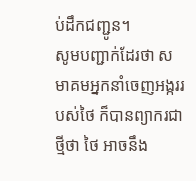ប់ដឹកជញ្ជូន។
សូមបញ្ជាក់ដែរថា សមាគមអ្នកនាំចេញអង្កររបស់ថៃ ក៏បានព្យាករជាថ្មីថា ថៃ អាចនឹង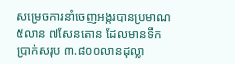សម្រេចការនាំចេញអង្ករបានប្រមាណ ៥លាន ៧សែនតោន ដែលមានទឹកប្រាក់សរុប ៣.៨០០លានដុល្លា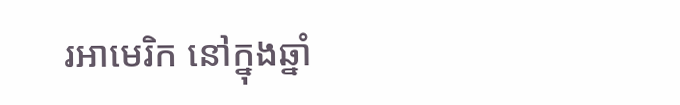រអាមេរិក នៅក្នុងឆ្នាំ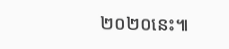២០២០នេះ៕